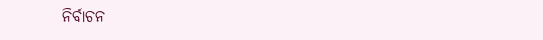ନିର୍ବାଚନ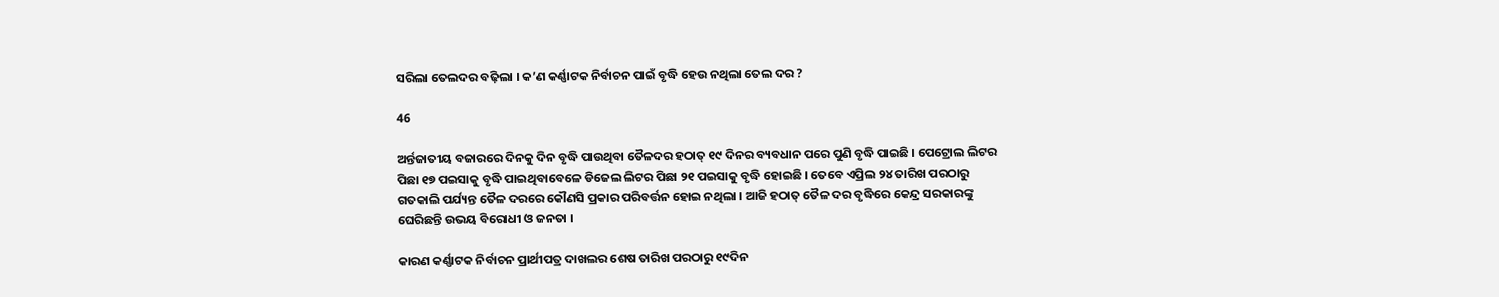ସରିଲା ତେଲଦର ବଢ଼ିଲା । କ’ଣ କର୍ଣ୍ଣାଟକ ନିର୍ବାଚନ ପାଇଁ ବୃଦ୍ଧି ହେଉ ନଥିଲା ତେଲ ଦର ?

46

ଅର୍ନ୍ତଜାତୀୟ ବଜାରରେ ଦିନକୁ ଦିନ ବୃଦ୍ଧି ପାଉଥିବା ତୈଳଦର ହଠାତ୍ ୧୯ ଦିନର ବ୍ୟବଧାନ ପରେ ପୁଣି ବୃଦ୍ଧି ପାଇଛି । ପେଟ୍ରୋଲ ଲିଟର ପିଛା ୧୭ ପଇସାକୁ ବୃଦ୍ଧି ପାଇଥିବାବେଳେ ଡିଜେଲ ଲିଟର ପିଛା ୨୧ ପଇସାକୁ ବୃଦ୍ଧି ହୋଇଛି । ତେବେ ଏପ୍ରିଲ ୨୪ ତାରିଖ ପରଠାରୁ ଗତକାଲି ପର୍ଯ୍ୟନ୍ତ ତୈଳ ଦରରେ କୌଣସି ପ୍ରକାର ପରିବର୍ତ୍ତନ ହୋଇ ନଥିଲା । ଆଜି ହଠାତ୍ ତୈଳ ଦର ବୃଦ୍ଧିରେ କେନ୍ଦ୍ର ସରକାରଙ୍କୁ ଘେରିଛନ୍ତି ଉଭୟ ବିରୋଧୀ ଓ ଜନତା ।

କାରଣ କର୍ଣ୍ଣାଟକ ନିର୍ବାଚନ ପ୍ରାର୍ଥୀପତ୍ର ଦାଖଲର ଶେଷ ତାରିଖ ପରଠାରୁ ୧୯ଦିନ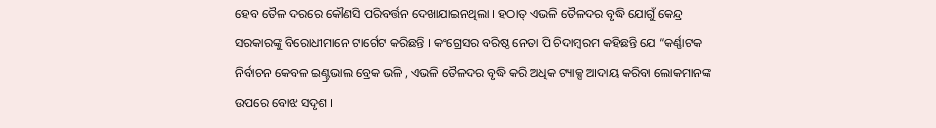ହେବ ତୈଳ ଦରରେ କୌଣସି ପରିବର୍ତ୍ତନ ଦେଖାଯାଇନଥିଲା । ହଠାତ୍ ଏଭଳି ତୈଳଦର ବୃଦ୍ଧି ଯୋଗୁଁ କେନ୍ଦ୍ର ସରକାରଙ୍କୁ ବିରୋଧୀମାନେ ଟାର୍ଗେଟ କରିଛନ୍ତି । କଂଗ୍ରେସର ବରିଷ୍ଠ ନେତା ପି ଚିଦାମ୍ବରମ କହିଛନ୍ତି ଯେ “କର୍ଣ୍ଣାଟକ ନିର୍ବାଚନ କେବଳ ଇଣ୍ଟ୍ରଭାଲ ବ୍ରେକ ଭଳି , ଏଭଳି ତୈଳଦର ବୃଦ୍ଧି କରି ଅଧିକ ଟ୍ୟାକ୍ସ ଆଦାୟ କରିବା ଲୋକମାନଙ୍କ ଉପରେ ବୋଝ ସଦୃଶ ।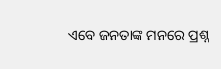ଏବେ ଜନତାଙ୍କ ମନରେ ପ୍ରଶ୍ନ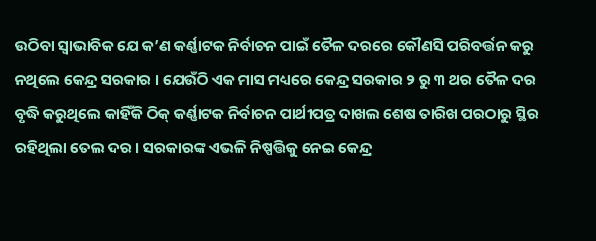ଉଠିବା ସ୍ୱାଭାବିକ ଯେ କ’ଣ କର୍ଣ୍ଣାଟକ ନିର୍ବାଚନ ପାଇଁ ତୈଳ ଦରରେ କୌଣସି ପରିବର୍ତ୍ତନ କରୁ ନଥିଲେ କେନ୍ଦ୍ର ସରକାର । ଯେଉଁଠି ଏକ ମାସ ମଧ୍ୟରେ କେନ୍ଦ୍ର ସରକାର ୨ ରୁ ୩ ଥର ତୈଳ ଦର ବୃଦ୍ଧି କରୁଥିଲେ କାହିଁକି ଠିକ୍ କର୍ଣ୍ଣାଟକ ନିର୍ବାଚନ ପାର୍ଥୀପତ୍ର ଦାଖଲ ଶେଷ ତାରିଖ ପରଠାରୁ ସ୍ଥିର ରହିଥିଲା ତେଲ ଦର । ସରକାରଙ୍କ ଏଭଳି ନିଷ୍ପତ୍ତିକୁ ନେଇ କେନ୍ଦ୍ର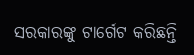ସରକାରଙ୍କୁ ଟାର୍ଗେଟ କରିଛନ୍ତି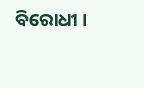ବିରୋଧୀ ।